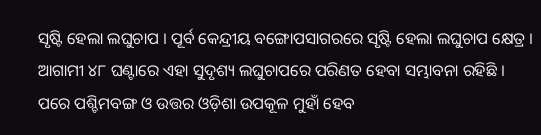ସୃଷ୍ଟି ହେଲା ଲଘୁଚାପ । ପୂର୍ବ କେନ୍ଦ୍ରୀୟ ବଙ୍ଗୋପସାଗରରେ ସୃଷ୍ଟି ହେଲା ଲଘୁଚାପ କ୍ଷେତ୍ର । ଆଗାମୀ ୪୮ ଘଣ୍ଟାରେ ଏହା ସୁଦୃଶ୍ୟ ଲଘୁଚାପରେ ପରିଣତ ହେବା ସମ୍ଭାବନା ରହିଛି । ପରେ ପଶ୍ଚିମବଙ୍ଗ ଓ ଉତ୍ତର ଓଡ଼ିଶା ଉପକୂଳ ମୁହାଁ ହେବ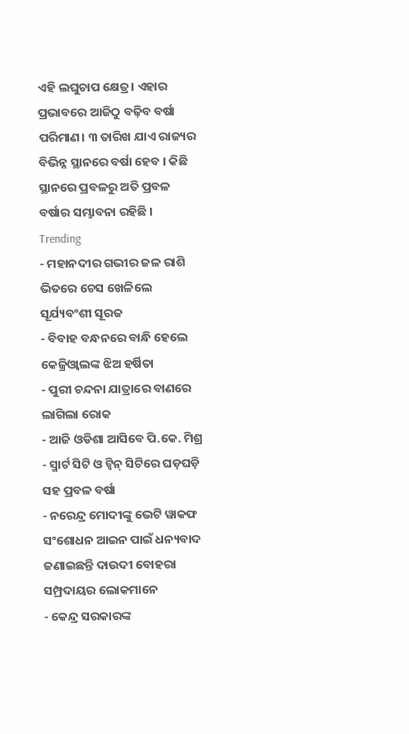ଏହି ଲଘୁଚାପ କ୍ଷେତ୍ର। ଏହାର ପ୍ରଭାବରେ ଆଜିଠୁ ବଢ଼ିବ ବର୍ଷା ପରିମାଣ। ୩ ତାରିଖ ଯାଏ ରାଜ୍ୟର ବିଭିନ୍ନ ସ୍ଥାନରେ ବର୍ଷା ହେବ । କିଛି ସ୍ଥାନରେ ପ୍ରବଳରୁ ଅତି ପ୍ରବଳ ବର୍ଷାର ସମ୍ଭାବନା ରହିଛି ।
Trending
- ମହାନଦୀର ଗଭୀର ଜଳ ରାଶି ଭିତରେ ଚେସ ଖେଳିଲେ ସୂର୍ଯ୍ୟବଂଶୀ ସୂରଜ
- ବିବାହ ବନ୍ଧନରେ ବାନ୍ଧି ହେଲେ କେଜ୍ରିଓ୍ବାଲଙ୍କ ଝିଅ ହର୍ଷିତା
- ପୁରୀ ଚନ୍ଦନା ଯାତ୍ରାରେ ବାଣରେ ଲାଗିଲା ରୋକ
- ଆଜି ଓଡିଶା ଆସିବେ ପି.କେ. ମିଶ୍ର
- ସ୍ମାର୍ଟ ସିଟି ଓ ଟ୍ଵିନ୍ ସିଟିରେ ଘଡ଼ଘଡ଼ି ସହ ପ୍ରବଳ ବର୍ଷା
- ନରେନ୍ଦ୍ର ମୋଦୀଙ୍କୁ ଭେଟି ୱାକଫ ସଂଶୋଧନ ଆଇନ ପାଇଁ ଧନ୍ୟବାଦ ଜଣାଇଛନ୍ତି ଦାଉଦୀ ବୋହରା ସମ୍ପ୍ରଦାୟର ଲୋକମାନେ
- କେନ୍ଦ୍ର ସରକାରଙ୍କ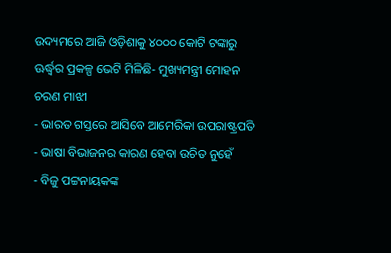ଉଦ୍ୟମରେ ଆଜି ଓଡ଼ିଶାକୁ ୪୦୦୦ କୋଟି ଟଙ୍କାରୁ ଊର୍ଦ୍ଧ୍ବର ପ୍ରକଳ୍ପ ଭେଟି ମିଳିଛି- ମୁଖ୍ୟମନ୍ତ୍ରୀ ମୋହନ ଚରଣ ମାଝୀ
- ଭାରତ ଗସ୍ତରେ ଆସିବେ ଆମେରିକା ଉପରାଷ୍ଟ୍ରପତି
- ଭାଷା ବିଭାଜନର କାରଣ ହେବା ଉଚିତ ନୁହେଁ
- ବିଜୁ ପଟ୍ଟନାୟକଙ୍କ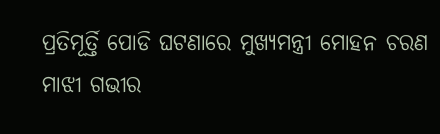ପ୍ରତିମୂର୍ତ୍ତି ପୋଡି ଘଟଣାରେ ମୁଖ୍ୟମନ୍ତ୍ରୀ ମୋହନ ଚରଣ ମାଝୀ ଗଭୀର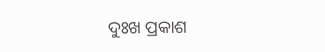ଦୁଃଖ ପ୍ରକାଶ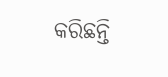କରିଛନ୍ତି